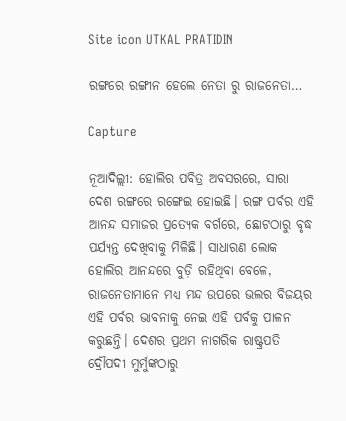Site icon UTKAL PRATIDIN

ରଙ୍ଗରେ ରଙ୍ଗୀନ ହେଲେ ନେତା ରୁ ରାଜନେତା…

Capture

ନୂଆଦିଲ୍ଲୀ: ହୋଲିର ପବିତ୍ର ଅବସରରେ, ସାରା ଦେଶ ରଙ୍ଗରେ ରଙ୍ଗେଇ ହୋଇଛି। ରଙ୍ଗ ପର୍ବର ଏହି ଆନନ୍ଦ ସମାଜର ପ୍ରତ୍ୟେକ ବର୍ଗରେ, ଛୋଟଠାରୁ ବୃଦ୍ଧ ପର୍ଯ୍ୟନ୍ତ ଦେଖିବାକୁ ମିଳିଛି। ସାଧାରଣ ଲୋକ ହୋଲିର ଆନନ୍ଦରେ ବୁଡ଼ି ରହିଥିବା ବେଳେ, ରାଜନେତାମାନେ ମଧ୍ୟ ମନ୍ଦ ଉପରେ ଭଲର ବିଜୟର ଏହି ପର୍ବର ଭାବନାକୁ ନେଇ ଏହି ପର୍ବକୁ ପାଳନ କରୁଛନ୍ତି। ଦେଶର ପ୍ରଥମ ନାଗରିକ ରାଷ୍ଟ୍ରପତି ଦ୍ରୌପଦୀ ମୁର୍ମୁଙ୍କଠାରୁ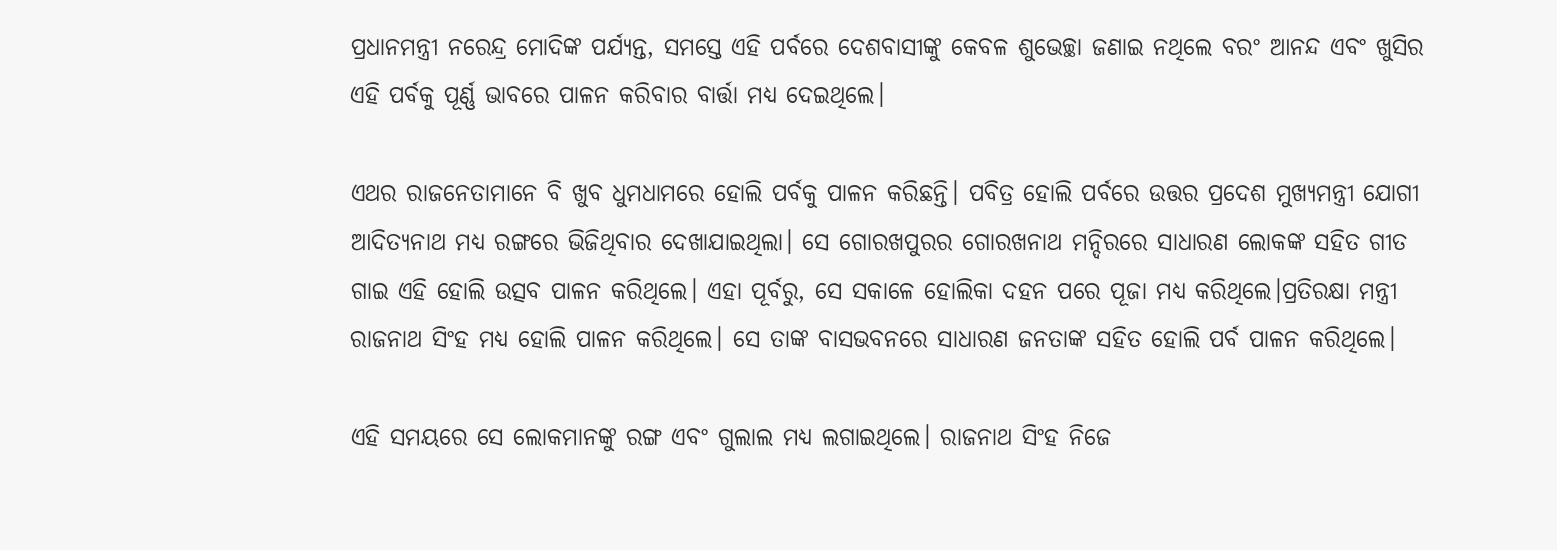ପ୍ରଧାନମନ୍ତ୍ରୀ ନରେନ୍ଦ୍ର ମୋଦିଙ୍କ ପର୍ଯ୍ୟନ୍ତ, ସମସ୍ତେ ଏହି ପର୍ବରେ ଦେଶବାସୀଙ୍କୁ କେବଳ ଶୁଭେଚ୍ଛା ଜଣାଇ ନଥିଲେ ବରଂ ଆନନ୍ଦ ଏବଂ ଖୁସିର ଏହି ପର୍ବକୁ ପୂର୍ଣ୍ଣ ଭାବରେ ପାଳନ କରିବାର ବାର୍ତ୍ତା ମଧ୍ୟ ଦେଇଥିଲେ।

ଏଥର ରାଜନେତାମାନେ ବି ଖୁବ ଧୁମଧାମରେ ହୋଲି ପର୍ବକୁ ପାଳନ କରିଛନ୍ତି। ପବିତ୍ର ହୋଲି ପର୍ବରେ ଉତ୍ତର ପ୍ରଦେଶ ମୁଖ୍ୟମନ୍ତ୍ରୀ ଯୋଗୀ ଆଦିତ୍ୟନାଥ ମଧ୍ୟ ରଙ୍ଗରେ ଭିଜିଥିବାର ଦେଖାଯାଇଥିଲା। ସେ ଗୋରଖପୁରର ଗୋରଖନାଥ ମନ୍ଦିରରେ ସାଧାରଣ ଲୋକଙ୍କ ସହିତ ଗୀତ ଗାଇ ଏହି ହୋଲି ଉତ୍ସବ ପାଳନ କରିଥିଲେ। ଏହା ପୂର୍ବରୁ, ସେ ସକାଳେ ହୋଲିକା ଦହନ ପରେ ପୂଜା ମଧ୍ୟ କରିଥିଲେ।ପ୍ରତିରକ୍ଷା ମନ୍ତ୍ରୀ ରାଜନାଥ ସିଂହ ମଧ୍ୟ ହୋଲି ପାଳନ କରିଥିଲେ। ସେ ତାଙ୍କ ବାସଭବନରେ ସାଧାରଣ ଜନତାଙ୍କ ସହିତ ହୋଲି ପର୍ବ ପାଳନ କରିଥିଲେ।

ଏହି ସମୟରେ ସେ ଲୋକମାନଙ୍କୁ ରଙ୍ଗ ଏବଂ ଗୁଲାଲ ମଧ୍ୟ ଲଗାଇଥିଲେ। ରାଜନାଥ ସିଂହ ନିଜେ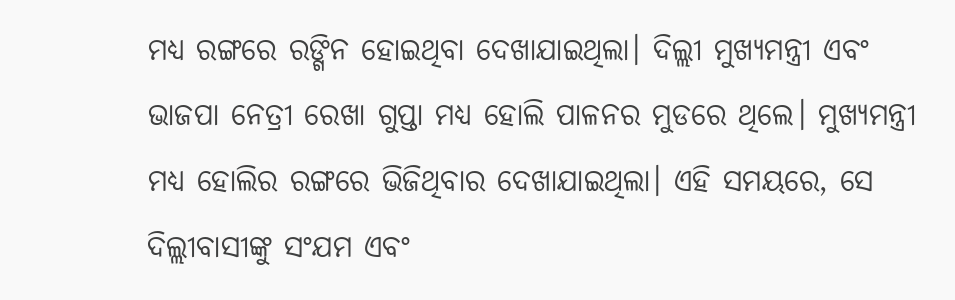ମଧ୍ୟ ରଙ୍ଗରେ ରଙ୍ଗିନ ହୋଇଥିବା ଦେଖାଯାଇଥିଲା। ଦିଲ୍ଲୀ ମୁଖ୍ୟମନ୍ତ୍ରୀ ଏବଂ ଭାଜପା ନେତ୍ରୀ ରେଖା ଗୁପ୍ତା ମଧ୍ୟ ହୋଲି ପାଳନର ମୁଡରେ ଥିଲେ। ମୁଖ୍ୟମନ୍ତ୍ରୀ ମଧ୍ୟ ହୋଲିର ରଙ୍ଗରେ ଭିଜିଥିବାର ଦେଖାଯାଇଥିଲା। ଏହି ସମୟରେ, ସେ ଦିଲ୍ଲୀବାସୀଙ୍କୁ ସଂଯମ ଏବଂ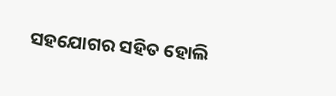ସହଯୋଗର ସହିତ ହୋଲି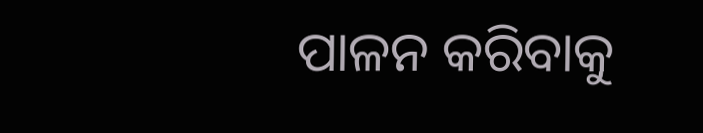ପାଳନ କରିବାକୁ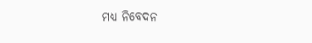ମଧ୍ୟ ନିବେଦନ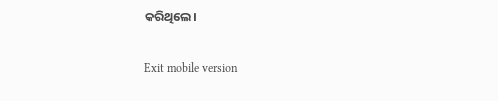କରିଥିଲେ।

Exit mobile version